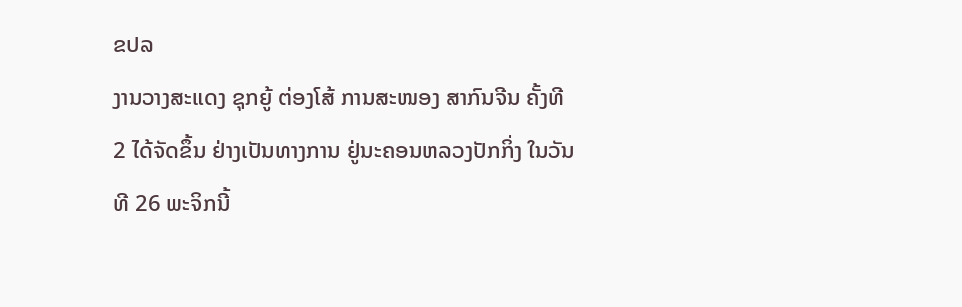ຂປລ
ງານວາງສະແດງ ຊຸກຍູ້ ຕ່ອງໂສ້ ການສະໜອງ ສາກົນຈີນ ຄັ້ງທີ 2 ໄດ້ຈັດຂຶ້ນ ຢ່າງເປັນທາງການ ຢູ່ນະຄອນຫລວງປັກກິ່ງ ໃນວັນທີ 26 ພະຈິກນີ້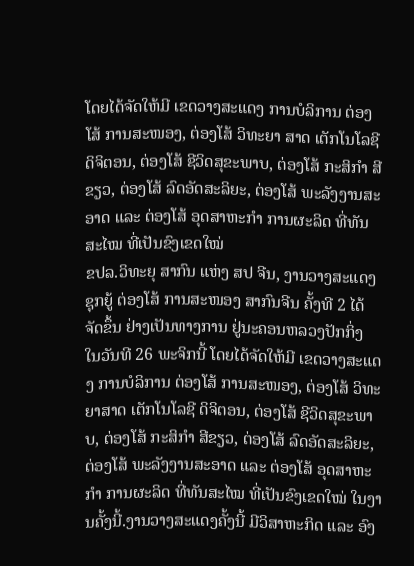ໂດຍໄດ້ຈັດໃຫ້ມີ ເຂດວາງສະແດງ ການບໍລິການ ຕ່ອງໂສ້ ການສະໜອງ, ຕ່ອງໂສ້ ວິທະຍາ ສາດ ເຕັກໂນໂລຊີ ດິຈິຕອນ, ຕ່ອງໂສ້ ຊີວິດສຸຂະພາບ, ຕ່ອງໂສ້ ກະສິກຳ ສີຂຽວ, ຕ່ອງໂສ້ ລົດອັດສະລິຍະ, ຕ່ອງໂສ້ ພະລັງງານສະອາດ ແລະ ຕ່ອງໂສ້ ອຸດສາຫະກຳ ການຜະລິດ ທີ່ທັນສະໄໝ ທີ່ເປັນຂົງເຂດໃໝ່
ຂປລ.ວິທະຍຸ ສາກົນ ແຫ່ງ ສປ ຈີນ, ງານວາງສະແດງ ຊຸກຍູ້ ຕ່ອງໂສ້ ການສະໜອງ ສາກົນຈີນ ຄັ້ງທີ 2 ໄດ້ຈັດຂຶ້ນ ຢ່າງເປັນທາງການ ຢູ່ນະຄອນຫລວງປັກກິ່ງ ໃນວັນທີ 26 ພະຈິກນີ້ ໂດຍໄດ້ຈັດໃຫ້ມີ ເຂດວາງສະແດງ ການບໍລິການ ຕ່ອງໂສ້ ການສະໜອງ, ຕ່ອງໂສ້ ວິທະຍາສາດ ເຕັກໂນໂລຊີ ດິຈິຕອນ, ຕ່ອງໂສ້ ຊີວິດສຸຂະພາບ, ຕ່ອງໂສ້ ກະສິກຳ ສີຂຽວ, ຕ່ອງໂສ້ ລົດອັດສະລິຍະ, ຕ່ອງໂສ້ ພະລັງງານສະອາດ ແລະ ຕ່ອງໂສ້ ອຸດສາຫະກຳ ການຜະລິດ ທີ່ທັນສະໄໝ ທີ່ເປັນຂົງເຂດໃໝ່ ໃນງານຄັ້ງນີ້.ງານວາງສະແດງຄັ້ງນີ້ ມີວິສາຫະກິດ ແລະ ອົງ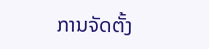ການຈັດຕັ້ງ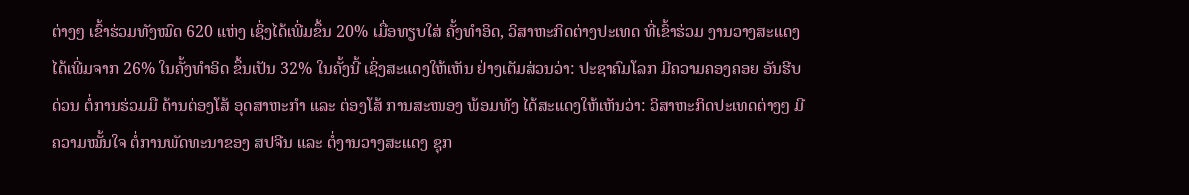ຕ່າງໆ ເຂົ້າຮ່ວມທັງໝົດ 620 ແຫ່ງ ເຊິ່ງໄດ້ເພີ່ມຂຶ້ນ 20% ເມື່ອທຽບໃສ່ ຄັ້ງທຳອິດ, ວິສາຫະກິດຕ່າງປະເທດ ທີ່ເຂົ້າຮ່ວມ ງານວາງສະແດງ ໄດ້ເພີ່ມຈາກ 26% ໃນຄັ້ງທຳອິດ ຂຶ້ນເປັນ 32% ໃນຄັ້ງນີ້ ເຊິ່ງສະແດງໃຫ້ເຫັນ ຢ່າງເຕັມສ່ວນວ່າ: ປະຊາຄົມໂລກ ມີຄວາມຄອງຄອຍ ອັນຮີບດ່ວນ ຕໍ່ການຮ່ວມມື ດ້ານຕ່ອງໂສ້ ອຸດສາຫະກຳ ແລະ ຕ່ອງໂສ້ ການສະໜອງ ພ້ອມທັງ ໄດ້ສະແດງໃຫ້ເຫັນວ່າ: ວິສາຫະກິດປະເທດຕ່າງໆ ມີຄວາມໝັ້ນໃຈ ຕໍ່ການພັດທະນາຂອງ ສປຈີນ ແລະ ຕໍ່ງານວາງສະແດງ ຊຸກ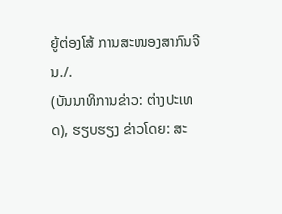ຍູ້ຕ່ອງໂສ້ ການສະໜອງສາກົນຈີນ./.
(ບັນນາທິການຂ່າວ: ຕ່າງປະເທດ), ຮຽບຮຽງ ຂ່າວໂດຍ: ສະ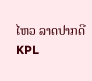ໄຫວ ລາດປາກດີ
KPL